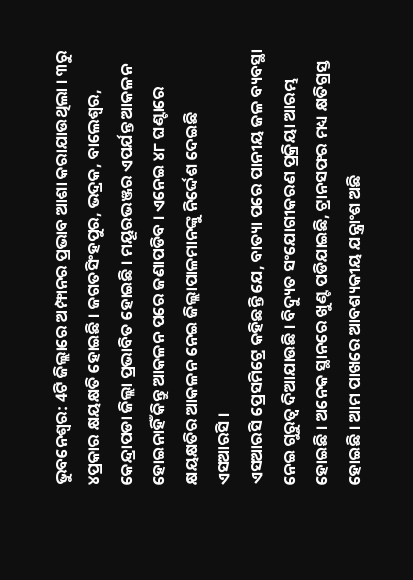ଭୁବନେଶ୍ବର: 4ଟି ଜିଲ୍ଲାରେ ଅମ୍ଫାନର ପ୍ରଭାବ ଆଶା କରାଯାଉଥିଲା । ୩ରୁ ୪ପ୍ରକାର କ୍ଷୟକ୍ଷତି ହୋଇଛି । ଜଗତସିଂହପୁର, ଭଦ୍ରକ, ବାଲେଶ୍ବର, କେନ୍ଦ୍ରାପଡା ଜିଲ୍ଲା ପ୍ରଭାବିତ ହୋଇଛି । ମୟୂରଭଞ୍ଜର ଏପର୍ଯନ୍ତ ଆକଳନ ହୋଇନାହିଁ କିନ୍ତୁ ଆକଳନ ପରେ ଜଣାପଡିବ । ଏନେଇ ୪୮ ଘଣ୍ଟାରେ କ୍ଷୟକ୍ଷତିର ଆକଳନ ନେଇ ଜିଲ୍ଲାପାଳମାନଙ୍କୁ ନିର୍ଦ୍ଦେଶ ଦେଇଛି ଏସଆରସି ।
ଏସଆରସି ପ୍ରେସମିଟ୍ରେ କହିଛନ୍ତି ଯେ, ବାତ୍ୟା ପରେ ପାନୀୟ ଜଳ ବ୍ୟବସ୍ଥା ନେଇ ଗୁରୁତ୍ବ ଦିଆଯାଉଛି । ବିଦ୍ୟୁତ ସଂଯୋଗୀକରଣ ପ୍ରକ୍ରିୟା ଆରମ୍ଭ ହୋଇଛି । ଅନେକ ସ୍ଥାନରେ ଖୁଣ୍ଟ ପଡିଯାଇଛି, ଟ୍ରାନସଫର ମଧ୍ୟ କ୍ଷତିଗ୍ରସ୍ତ ହୋଇଛି । ଆମ ପାଖରେ ଆବଶ୍ୟକୀୟ ଯନ୍ତ୍ରାଂଶ ଅଛି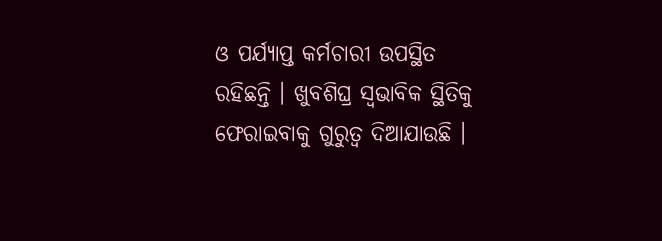ଓ ପର୍ଯ୍ୟାପ୍ତ କର୍ମଚାରୀ ଉପସ୍ଥିତ ରହିଛନ୍ତି । ଖୁବଶିଘ୍ର ସ୍ବଭାବିକ ସ୍ଥିତିକୁ ଫେରାଇବାକୁ ଗୁରୁତ୍ବ ଦିଆଯାଉଛି ।